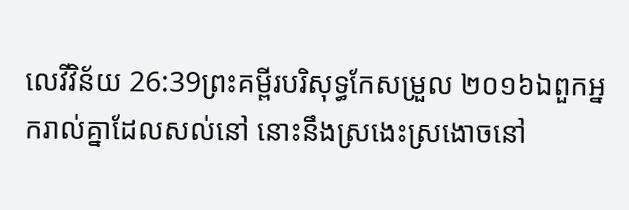លេវីវិន័យ 26:39ព្រះគម្ពីរបរិសុទ្ធកែសម្រួល ២០១៦ឯពួកអ្នករាល់គ្នាដែលសល់នៅ នោះនឹងស្រងេះស្រងោចនៅ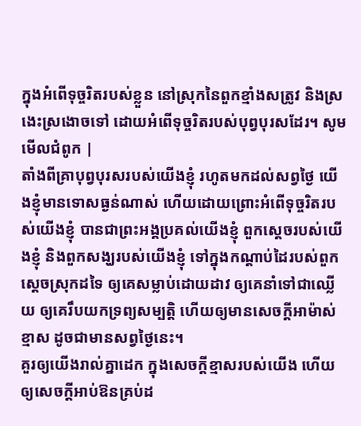ក្នុងអំពើទុច្ចរិតរបស់ខ្លួន នៅស្រុកនៃពួកខ្មាំងសត្រូវ និងស្រងេះស្រងោចទៅ ដោយអំពើទុច្ចរិតរបស់បុព្វបុរសដែរ។ សូមមើលជំពូក |
តាំងពីគ្រាបុព្វបុរសរបស់យើងខ្ញុំ រហូតមកដល់សព្វថ្ងៃ យើងខ្ញុំមានទោសធ្ងន់ណាស់ ហើយដោយព្រោះអំពើទុច្ចរិតរបស់យើងខ្ញុំ បានជាព្រះអង្គប្រគល់យើងខ្ញុំ ពួកស្តេចរបស់យើងខ្ញុំ និងពួកសង្ឃរបស់យើងខ្ញុំ ទៅក្នុងកណ្ដាប់ដៃរបស់ពួកស្តេចស្រុកដទៃ ឲ្យគេសម្លាប់ដោយដាវ ឲ្យគេនាំទៅជាឈ្លើយ ឲ្យគេរឹបយកទ្រព្យសម្បត្តិ ហើយឲ្យមានសេចក្ដីអាម៉ាស់ខ្មាស ដូចជាមានសព្វថ្ងៃនេះ។
គួរឲ្យយើងរាល់គ្នាដេក ក្នុងសេចក្ដីខ្មាសរបស់យើង ហើយឲ្យសេចក្ដីអាប់ឱនគ្រប់ដ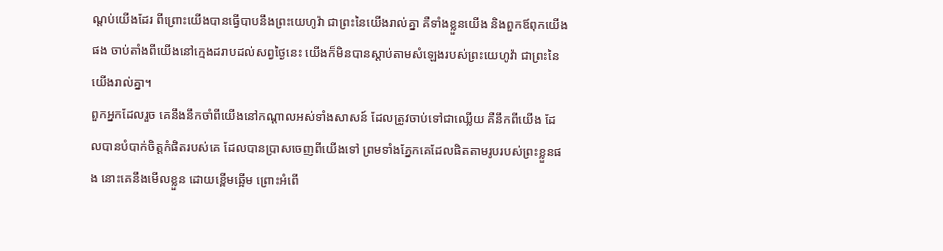ណ្តប់យើងដែរ ពីព្រោះយើងបានធ្វើបាបនឹងព្រះយេហូវ៉ា ជាព្រះនៃយើងរាល់គ្នា គឺទាំងខ្លួនយើង និងពួកឪពុកយើងផង ចាប់តាំងពីយើងនៅក្មេងដរាបដល់សព្វថ្ងៃនេះ យើងក៏មិនបានស្តាប់តាមសំឡេងរបស់ព្រះយេហូវ៉ា ជាព្រះនៃយើងរាល់គ្នា។
ពួកអ្នកដែលរួច គេនឹងនឹកចាំពីយើងនៅកណ្ដាលអស់ទាំងសាសន៍ ដែលត្រូវចាប់ទៅជាឈ្លើយ គឺនឹកពីយើង ដែលបានបំបាក់ចិត្តកំផិតរបស់គេ ដែលបានប្រាសចេញពីយើងទៅ ព្រមទាំងភ្នែកគេដែលផិតតាមរូបរបស់ព្រះខ្លួនផង នោះគេនឹងមើលខ្លួន ដោយខ្ពើមឆ្អើម ព្រោះអំពើ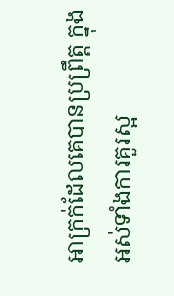អាក្រក់ដែលគេបានប្រព្រឹត្ត ក្នុងអស់ទាំងការគួរស្អ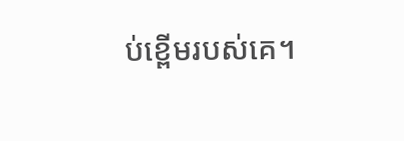ប់ខ្ពើមរបស់គេ។